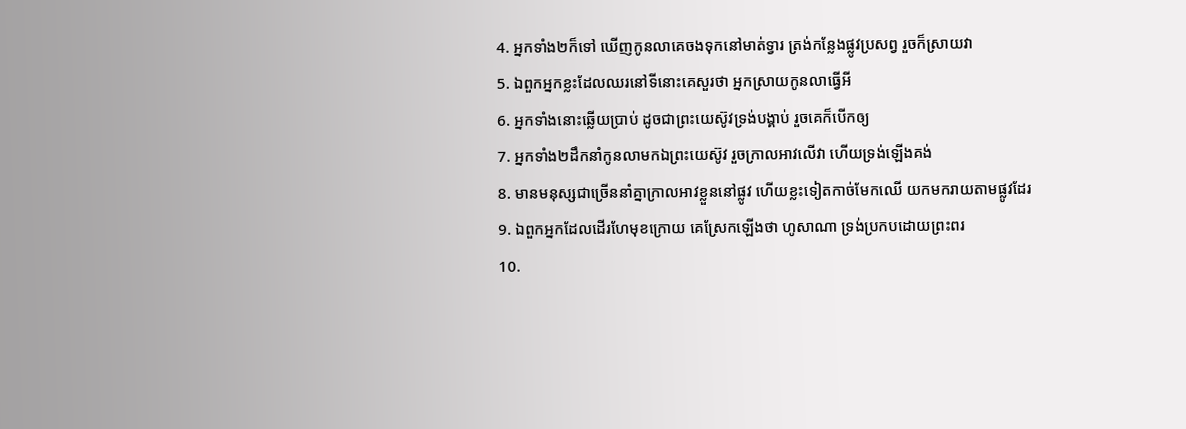4. អ្នកទាំង២ក៏ទៅ ឃើញកូនលាគេចងទុកនៅមាត់ទ្វារ ត្រង់កន្លែងផ្លូវប្រសព្វ រួចក៏ស្រាយវា
5. ឯពួកអ្នកខ្លះដែលឈរនៅទីនោះគេសួរថា អ្នកស្រាយកូនលាធ្វើអី
6. អ្នកទាំងនោះឆ្លើយប្រាប់ ដូចជាព្រះយេស៊ូវទ្រង់បង្គាប់ រួចគេក៏បើកឲ្យ
7. អ្នកទាំង២ដឹកនាំកូនលាមកឯព្រះយេស៊ូវ រួចក្រាលអាវលើវា ហើយទ្រង់ឡើងគង់
8. មានមនុស្សជាច្រើននាំគ្នាក្រាលអាវខ្លួននៅផ្លូវ ហើយខ្លះទៀតកាច់មែកឈើ យកមករាយតាមផ្លូវដែរ
9. ឯពួកអ្នកដែលដើរហែមុខក្រោយ គេស្រែកឡើងថា ហូសាណា ទ្រង់ប្រកបដោយព្រះពរ
10.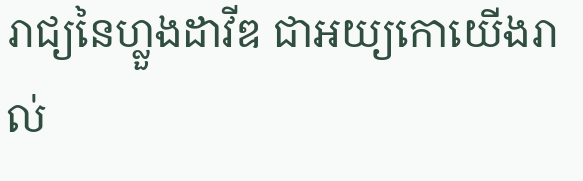រាជ្យនៃហ្លួងដាវីឌ ជាអយ្យកោយើងរាល់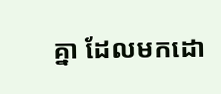គ្នា ដែលមកដោ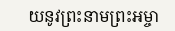យនូវព្រះនាមព្រះអម្ចា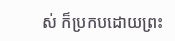ស់ ក៏ប្រកបដោយព្រះ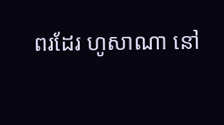ពរដែរ ហូសាណា នៅ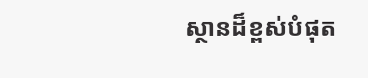ស្ថានដ៏ខ្ពស់បំផុត